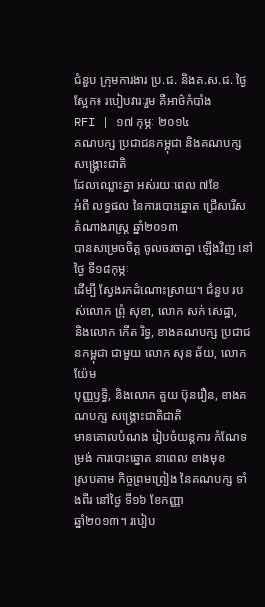ជំនួប ក្រុមការងារ ប្រ.ជ. និងគ.ស.ជ. ថ្ងៃស្អែក៖ របៀបវារៈរួម គឺអាថ៌កំបាំង
RFI | ១៧ កុម្ភៈ ២០១៤
គណបក្ស ប្រជាជនកម្ពុជា និងគណបក្ស សង្គ្រោះជាតិ
ដែលឈ្លោះគ្នា អស់រយៈពេល ៧ខែ
អំពី លទ្ធផល នៃការបោះឆ្នោត ជ្រើសរើស តំណាងរាស្ត្រ ឆ្នាំ២០១៣
បានសម្រេចចិត្ត ចូលចរចាគ្នា ឡើងវិញ នៅថ្ងៃ ទី១៨កុម្ភៈ
ដើម្បី ស្វែងរកដំណោះស្រាយ។ ជំនួប របស់លោក ព្រុំ សុខា, លោក សក់ សេដ្ឋា,
និងលោក កើត រិទ្ធ, ខាងគណបក្ស ប្រជាជនកម្ពុជា ជាមួយ លោក សុន ឆ័យ, លោក យ៉ែម
បុញ្ញឫទ្ធិ, និងលោក គួយ ប៊ុនរឿន, ខាងគណបក្ស សង្គ្រោះជាតិជាតិ
មានគោលបំណង រៀបចំយន្តការ កំណែទម្រង់ ការបោះឆ្នោត នាពេល ខាងមុខ
ស្របតាម កិច្ចព្រមព្រៀង នៃគណបក្ស ទាំងពីរ នៅថ្ងៃ ទី១៦ ខែកញ្ញា
ឆ្នាំ២០១៣។ របៀប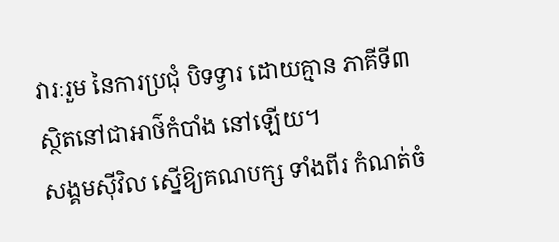វារៈរួម នៃការប្រជុំ បិទទ្វារ ដោយគ្មាន ភាគីទី៣
ស្ថិតនៅជាអាថ៌កំបាំង នៅឡើយ។
សង្គមស៊ីវិល ស្នើឱ្យគណបក្ស ទាំងពីរ កំណត់ចំ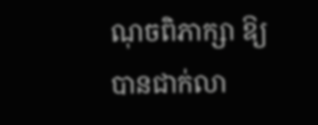ណុចពិភាក្សា ឱ្យបានជាក់លា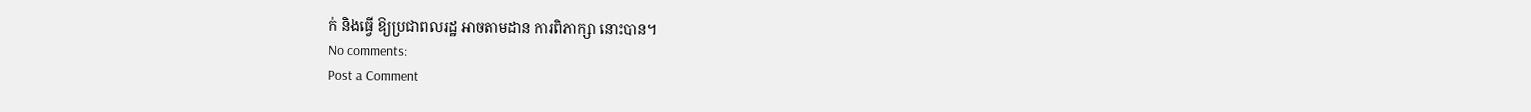ក់ និងធ្វើ ឱ្យប្រជាពលរដ្ឋ អាចតាមដាន ការពិភាក្សា នោះបាន។
No comments:
Post a Comment